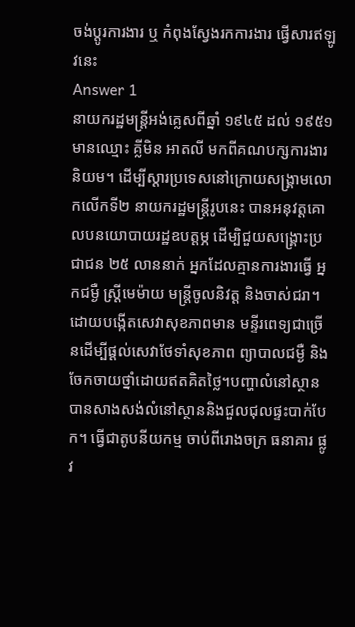ចង់ប្តូរការងារ ឬ កំពុងស្វែងរកការងារ ផ្វើសារឥឡូវនេះ
Answer 1
នាយករដ្ឋមន្រ្ដីអង់គ្លេសពីឆ្នាំ ១៩៤៥ ដល់ ១៩៥១មានឈ្មោះ គ្លីមិន អាតលី មកពីគណបក្សការងារនិយម។ ដើម្បីស្ដារប្រទេសនៅក្រោយសង្រ្គាមលោកលើកទី២ នាយករដ្ឋមន្ដ្រីរូបនេះ បានអនុវត្តគោលបនយោបាយរដ្ឋឧបត្ដម្ភ ដើម្បិជួយសង្រ្គោះប្រជាជន ២៥ លាននាក់ អ្នកដែលគ្មានការងារធ្វើ អ្នកជម្ងឺ ស្រ្ដីមេម៉ាយ មន្ដ្រីចូលនិវត្ត និងចាស់ជរា។ ដោយបង្កើតសេវាសុខភាពមាន មន្ទីរពេទ្យជាច្រើនដើម្បីផ្ដល់សេវាថែទាំសុខភាព ព្យាបាលជម្ងឺ និងចែកចាយថ្នាំដោយឥតគិតថ្លៃ។បញ្ហាលំនៅស្ថានបានសាងសង់លំនៅស្ថាននិងជួលជុលផ្ទះបាក់បែក។ ធ្វើជាតូបនីយកម្ម ចាប់ពីរោងចក្រ ធនាគារ ផ្លូវ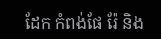ដែក កំពង់ផែ រ៉ែ និង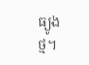ធ្យូងថ្ម។